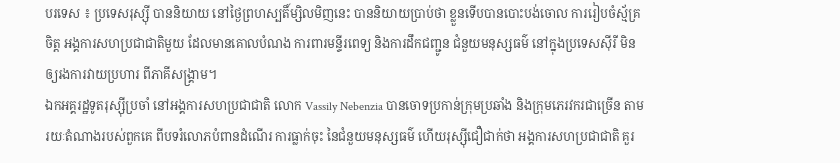បរទេស ៖ ប្រទេសរុស្ស៊ី បាននិយាយ នៅថ្ងៃព្រហស្បតិ៍ម្សិលមិញនេះ បាននិយាយប្រាប់ថា ខ្លួនទើបបានបោះបង់ចោល ការរៀបចំស្ម័គ្រចិត្ត អង្គការសហប្រជាជាតិមួយ ដែលមានគោលបំណង ការពារមន្ទីរពេទ្យ និងការដឹកជញ្ជូន ជំនួយមនុស្សធម៌ នៅក្នុងប្រទេសស៊ីរី មិនឲ្យរងការវាយប្រហារ ពីភាគីសង្គ្រាម។
ឯកអគ្គរដ្ឋទូតរុស្ស៊ីប្រចាំ នៅអង្គការសហប្រជាជាតិ លោក Vassily Nebenzia បានចោទប្រកាន់ក្រុមប្រឆាំង និងក្រុមភេរវករជាច្រើន តាមរយៈតំណាងរបស់ពួកគេ ពីបទរំលោភបំពានដំណើរ ការធ្លាក់ចុះ នៃជំនួយមនុស្សធម៌ ហើយរុស្ស៊ីជឿជាក់ថា អង្គការសហប្រជាជាតិ គួរ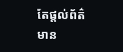តែផ្តល់ព័ត៌មាន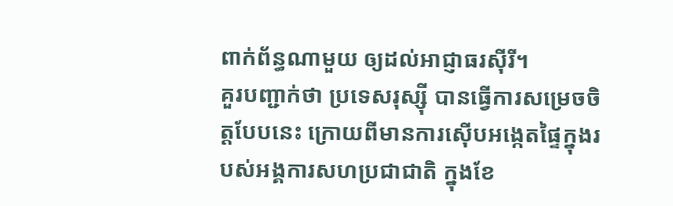ពាក់ព័ន្ធណាមួយ ឲ្យដល់អាជ្ញាធរស៊ីរី។
គួរបញ្ជាក់ថា ប្រទេសរុស្ស៊ី បានធ្វើការសម្រេចចិត្តបែបនេះ ក្រោយពីមានការស៊ើបអង្កេតផ្ទៃក្នុងរបស់អង្គការសហប្រជាជាតិ ក្នុងខែ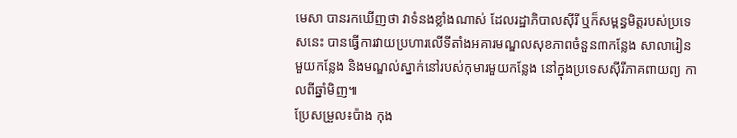មេសា បានរកឃើញថា វាទំនងខ្លាំងណាស់ ដែលរដ្ឋាភិបាលស៊ីរី ឬក៏សម្ពន្ធមិត្តរបស់ប្រទេសនេះ បានធ្វើការវាយប្រហារលើទីតាំងអគារមណ្ឌលសុខភាពចំនួន៣កន្លែង សាលារៀនមួយកន្លែង និងមណ្ឌល់ស្នាក់នៅរបស់កុមារមួយកន្លែង នៅក្នុងប្រទេសស៊ីរីភាគពាយព្យ កាលពីឆ្នាំមិញ៕
ប្រែសម្រួល៖ប៉ាង កុង